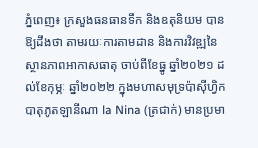ភ្នំពេញ៖ ក្រសួងធនធានទឹក និងឧតុនិយម បានឱ្យដឹងថា តាមរយៈការតាមដាន និងការវិវឌ្ឍនៃស្ថានភាពអាកាសធាតុ ចាប់ពីខែធ្នូ ឆ្នាំ២០២១ ដល់ខែកុម្ភៈ ឆ្នាំ២០២២ ក្នុងមហាសមុទ្រប៉ាស៊ីហ្វិក បាតុភូតឡានីណា la Nina (ត្រជាក់) មានប្រមា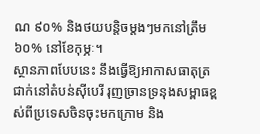ណ ៩០% និងថយបន្តិចម្ដងៗមកនៅត្រឹម ៦០% នៅខែកុម្ភៈ។
ស្ថានភាពបែបនេះ នឹងធ្វើឱ្យអាកាសធាតុត្រជាក់នៅតំបន់ស៊ីបេរី រុញច្រានទ្រនុងសម្ពាធខ្ពស់ពីប្រទេសចិនចុះមកក្រោម និង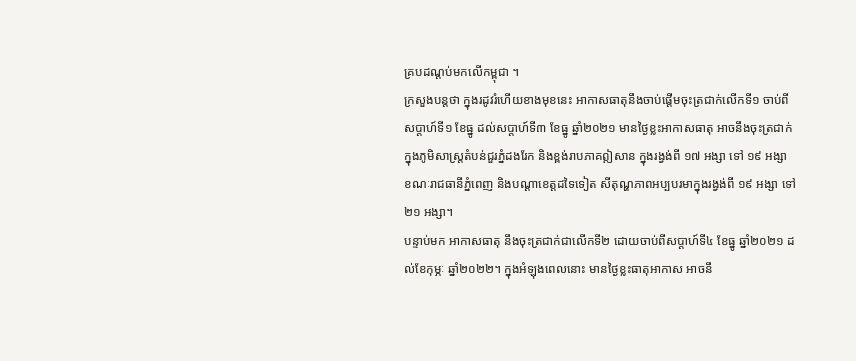គ្របដណ្ដប់មកលើកម្ពុជា ។
ក្រសួងបន្តថា ក្នុងរដូវរំហើយខាងមុខនេះ អាកាសធាតុនឹងចាប់ផ្តើមចុះត្រជាក់លើកទី១ ចាប់ពីសប្តាហ៍ទី១ ខែធ្នូ ដល់សប្ដាហ៍ទី៣ ខែធ្នូ ឆ្នាំ២០២១ មានថ្ងៃខ្លះអាកាសធាតុ អាចនឹងចុះត្រជាក់ ក្នុងភូមិសាស្ត្រតំបន់ជួរភ្នំដងរែក និងខ្ពង់រាបភាគឦសាន ក្នុងរង្វង់ពី ១៧ អង្សា ទៅ ១៩ អង្សា ខណៈរាជធានីភ្នំពេញ និងបណ្ដាខេត្តដទៃទៀត សីតុណ្ហភាពអប្បបរមាក្នុងរង្វង់ពី ១៩ អង្សា ទៅ ២១ អង្សា។
បន្ទាប់មក អាកាសធាតុ នឹងចុះត្រជាក់ជាលើកទី២ ដោយចាប់ពីសប្ដាហ៍ទី៤ ខែធ្នូ ឆ្នាំ២០២១ ដល់ខែកុម្ភៈ ឆ្នាំ២០២២។ ក្នុងអំឡុងពេលនោះ មានថ្ងៃខ្លះធាតុអាកាស អាចនឹ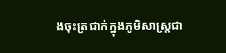ងចុះត្រជាក់ក្នុងភូមិសាស្ត្រជា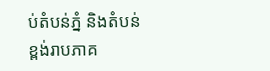ប់តំបន់ភ្នំ និងតំបន់ខ្ពង់រាបភាគ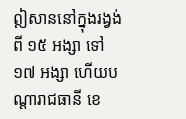ឦសាននៅក្នុងរង្វង់ពី ១៥ អង្សា ទៅ ១៧ អង្សា ហើយបណ្តារាជធានី ខេ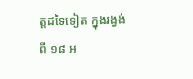ត្តដទៃទៀត ក្នុងរង្វង់ពី ១៨ អ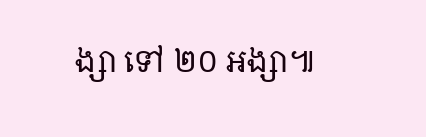ង្សា ទៅ ២០ អង្សា៕